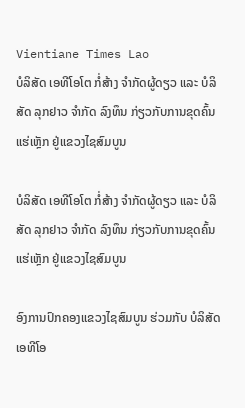Vientiane Times Lao
ບໍລິສັດ ເອທີໂອໂຕ ກໍ່ສ້າງ ຈໍາກັດຜູ້ດຽວ ແລະ ບໍລິສັດ ລຸກຢາວ ຈໍາກັດ ລົງທຶນ ກ່ຽວກັບການຂຸດຄົ້ນ ແຮ່ເຫຼັກ ຢູ່ແຂວງໄຊສົມບູນ

ບໍລິສັດ ເອທີໂອໂຕ ກໍ່ສ້າງ ຈໍາກັດຜູ້ດຽວ ແລະ ບໍລິສັດ ລຸກຢາວ ຈໍາກັດ ລົງທຶນ ກ່ຽວກັບການຂຸດຄົ້ນ ແຮ່ເຫຼັກ ຢູ່ແຂວງໄຊສົມບູນ

ອົງການປົກຄອງແຂວງໄຊສົມບູນ ຮ່ວມກັບ ບໍລິສັດ ເອທີໂອ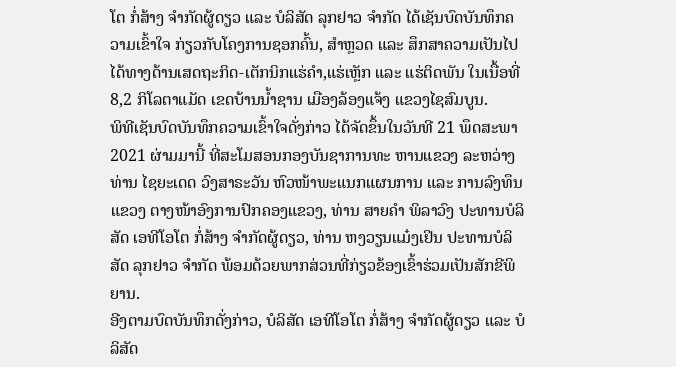ໂຕ ກໍ່ສ້າງ ຈໍາກັດຜູ້ດຽວ ແລະ ບໍລິສັດ ລຸກຢາວ ຈໍາກັດ ໄດ້ເຊັນບົດບັນທຶກຄວາມເຂົ້າໃຈ ກ່ຽວກັບໂຄງການຊອກຄົ້ນ, ສໍາຫຼວດ ແລະ ສຶກສາຄວາມເປັນໄປໄດ້ທາງດ້ານເສດຖະກິດ-ເຕັກນິກແຮ່ຄໍາ,ແຮ່ເຫຼັກ ແລະ ແຮ່ຕິດພັນ ໃນເນື້ອທີ່ 8,2 ກິໂລຕາແມັດ ເຂດບ້ານນໍ້າຊານ ເມືອງລ້ອງແຈ້ງ ແຂວງໄຊສົມບູນ.
ພິທີເຊັນບົດບັນທຶກຄວາມເຂົ້າໃຈດັ່ງກ່າວ ໄດ້ຈັດຂຶ້ນໃນວັນທີ 21 ພຶດສະພາ 2021 ຜ່າມມານີ້ ທີ່ສະໂມສອນກອງບັນຊາການທະ ຫານແຂວງ ລະຫວ່າງ ທ່ານ ໄຊຍະເດດ ວົງສາຣະວັນ ຫົວໜ້າພະແນກແຜນການ ແລະ ການລົງທຶນແຂວງ ຕາງໜ້າອົງການປົກຄອງແຂວງ, ທ່ານ ສາຍຄໍາ ພິລາວົງ ປະທານບໍລິສັດ ເອທີໂອໂຕ ກໍ່ສ້າງ ຈໍາກັດຜູ້ດຽວ, ທ່ານ ຫງວຽນແມ໋ງເຢິນ ປະທານບໍລິສັດ ລຸກຢາວ ຈໍາກັດ ພ້ອມດ້ວຍພາກສ່ວນທີ່ກ່ຽວຂ້ອງເຂົ້າຮ່ວມເປັນສັກຂີພິຍານ.
ອີງຕາມບົດບັນທຶກດັ່ງກ່າວ, ບໍລິສັດ ເອທີໂອໂຕ ກໍ່ສ້າງ ຈໍາກັດຜູ້ດຽວ ແລະ ບໍລິສັດ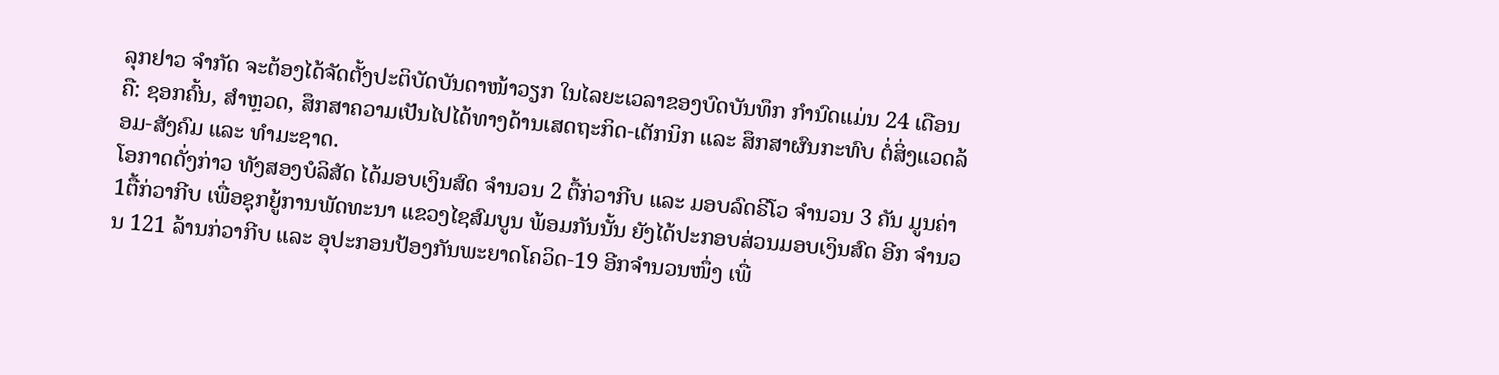ລຸກຢາວ ຈໍາກັດ ຈະຕ້ອງໄດ້ຈັດຕັ້ງປະຕິບັດບັນດາໜ້າວຽກ ໃນໄລຍະເວລາຂອງບົດບັນທຶກ ກໍານົດແມ່ນ 24 ເດືອນ ຄື: ຊອກຄົ້ນ, ສໍາຫຼວດ, ສຶກສາຄວາມເປັນໄປໄດ້ທາງດ້ານເສດຖະກິດ-ເຕັກນິກ ແລະ ສຶກສາຜົນກະທົບ ຕໍ່ສິ່ງແວດລ້ອມ-ສັງຄົມ ແລະ ທໍາມະຊາດ.
ໂອກາດດັ່ງກ່າວ ທັງສອງບໍລິສັດ ໄດ້ມອບເງິນສົດ ຈໍານວນ 2 ຕື້ກ່ວາກີບ ແລະ ມອບລົດຣີໂວ ຈໍານວນ 3 ຄັນ ມູນຄ່າ 1ຕື້ກ່ວາກີບ ເພື່ອຊຸກຍູ້ການພັດທະນາ ແຂວງໄຊສົມບູນ ພ້ອມກັນນັ້ນ ຍັງໄດ້ປະກອບສ່ວນມອບເງິນສົດ ອີກ ຈໍານວນ 121 ລ້ານກ່ວາກີບ ແລະ ອຸປະກອນປ້ອງກັນພະຍາດໂຄວິດ-19 ອີກຈໍານວນໜຶ່ງ ເພື່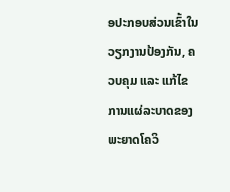ອປະກອບສ່ວນເຂົ້າໃນວຽກງານປ້ອງກັນ, ຄວບຄຸມ ແລະ ແກ້ໄຂການແຜ່ລະບາດຂອງພະຍາດໂຄວິ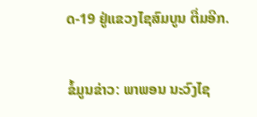ດ-19 ຢູ່ແຂວງໄຊສົມບູນ ຕື່ມອີກ.

ຂໍ້ມູນຂ່າວ: ພາພອນ ນະວົງໄຊ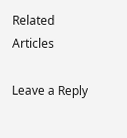Related Articles

Leave a Reply